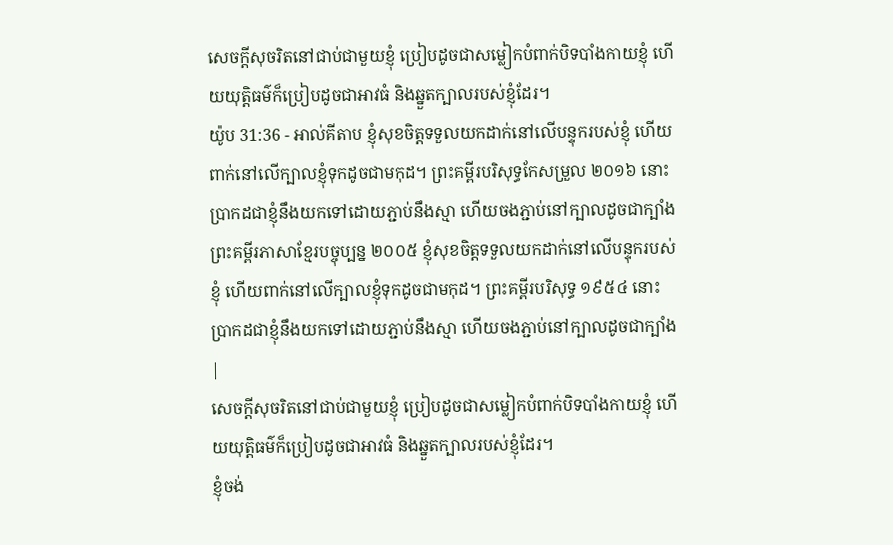សេចក្ដីសុចរិតនៅជាប់ជាមួយខ្ញុំ ប្រៀបដូចជាសម្លៀកបំពាក់បិទបាំងកាយខ្ញុំ ហើយយុត្តិធម៌ក៏ប្រៀបដូចជាអាវធំ និងឆ្នួតក្បាលរបស់ខ្ញុំដែរ។
យ៉ូប 31:36 - អាល់គីតាប ខ្ញុំសុខចិត្តទទួលយកដាក់នៅលើបន្ទុករបស់ខ្ញុំ ហើយពាក់នៅលើក្បាលខ្ញុំទុកដូចជាមកុដ។ ព្រះគម្ពីរបរិសុទ្ធកែសម្រួល ២០១៦ នោះប្រាកដជាខ្ញុំនឹងយកទៅដោយភ្ជាប់នឹងស្មា ហើយចងភ្ជាប់នៅក្បាលដូចជាក្បាំង ព្រះគម្ពីរភាសាខ្មែរបច្ចុប្បន្ន ២០០៥ ខ្ញុំសុខចិត្តទទួលយកដាក់នៅលើបន្ទុករបស់ខ្ញុំ ហើយពាក់នៅលើក្បាលខ្ញុំទុកដូចជាមកុដ។ ព្រះគម្ពីរបរិសុទ្ធ ១៩៥៤ នោះប្រាកដជាខ្ញុំនឹងយកទៅដោយភ្ជាប់នឹងស្មា ហើយចងភ្ជាប់នៅក្បាលដូចជាក្បាំង |
សេចក្ដីសុចរិតនៅជាប់ជាមួយខ្ញុំ ប្រៀបដូចជាសម្លៀកបំពាក់បិទបាំងកាយខ្ញុំ ហើយយុត្តិធម៌ក៏ប្រៀបដូចជាអាវធំ និងឆ្នួតក្បាលរបស់ខ្ញុំដែរ។
ខ្ញុំចង់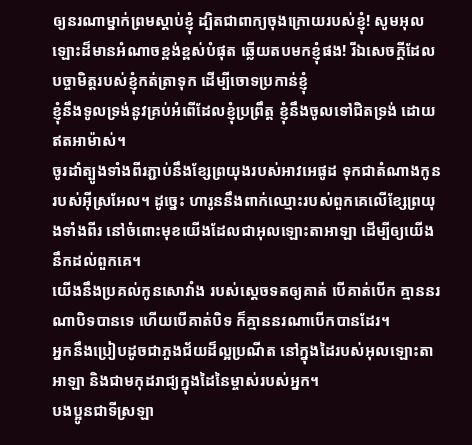ឲ្យនរណាម្នាក់ព្រមស្ដាប់ខ្ញុំ ដ្បិតជាពាក្យចុងក្រោយរបស់ខ្ញុំ! សូមអុលឡោះដ៏មានអំណាចខ្ពង់ខ្ពស់បំផុត ឆ្លើយតបមកខ្ញុំផង! រីឯសេចក្ដីដែលបច្ចាមិត្តរបស់ខ្ញុំកត់ត្រាទុក ដើម្បីចោទប្រកាន់ខ្ញុំ
ខ្ញុំនឹងទូលទ្រង់នូវគ្រប់អំពើដែលខ្ញុំប្រព្រឹត្ត ខ្ញុំនឹងចូលទៅជិតទ្រង់ ដោយឥតអាម៉ាស់។
ចូរដាំត្បូងទាំងពីរភ្ជាប់នឹងខ្សែព្រយុងរបស់អាវអេផូដ ទុកជាតំណាងកូនរបស់អ៊ីស្រអែល។ ដូច្នេះ ហារូននឹងពាក់ឈ្មោះរបស់ពួកគេលើខ្សែព្រយុងទាំងពីរ នៅចំពោះមុខយើងដែលជាអុលឡោះតាអាឡា ដើម្បីឲ្យយើងនឹកដល់ពួកគេ។
យើងនឹងប្រគល់កូនសោវាំង របស់ស្ដេចទតឲ្យគាត់ បើគាត់បើក គ្មាននរណាបិទបានទេ ហើយបើគាត់បិទ ក៏គ្មាននរណាបើកបានដែរ។
អ្នកនឹងប្រៀបដូចជាភួងជ័យដ៏ល្អប្រណីត នៅក្នុងដៃរបស់អុលឡោះតាអាឡា និងជាមកុដរាជ្យក្នុងដៃនៃម្ចាស់របស់អ្នក។
បងប្អូនជាទីស្រឡា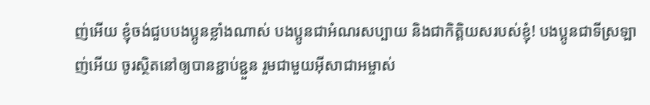ញ់អើយ ខ្ញុំចង់ជួបបងប្អូនខ្លាំងណាស់ បងប្អូនជាអំណរសប្បាយ និងជាកិត្ដិយសរបស់ខ្ញុំ! បងប្អូនជាទីស្រឡាញ់អើយ ចូរស្ថិតនៅឲ្យបានខ្ជាប់ខ្ជួន រួមជាមួយអ៊ីសាជាអម្ចាស់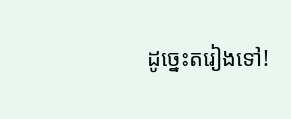ដូច្នេះតរៀងទៅ!